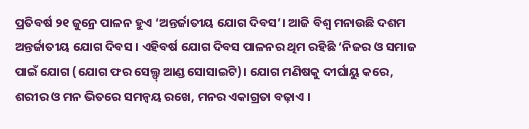ପ୍ରତିବର୍ଷ ୨୧ ଜୁନ୍ରେ ପାଳନ ହୁଏ ‘ଅନ୍ତର୍ଜାତୀୟ ଯୋଗ ଦିବସ’। ଆଜି ବିଶ୍ବ ମନାଉଛି ଦଶମ ଅନ୍ତର୍ଜାତୀୟ ଯୋଗ ଦିବସ । ଏହିବର୍ଷ ଯୋଗ ଦିବସ ପାଳନର ଥିମ ରହିଛି ‘ନିଜର ଓ ସମାଜ ପାଇଁ ଯୋଗ (ଯୋଗ ଫର ସେଲ୍ଫ୍ ଆଣ୍ଡ ସୋସାଇଟି)। ଯୋଗ ମଣିଷକୁ ଦୀର୍ଘାୟୁ କରେ, ଶରୀର ଓ ମନ ଭିତରେ ସମନ୍ୱୟ ରଖେ, ମନର ଏକାଗ୍ରତା ବଢ଼ାଏ ।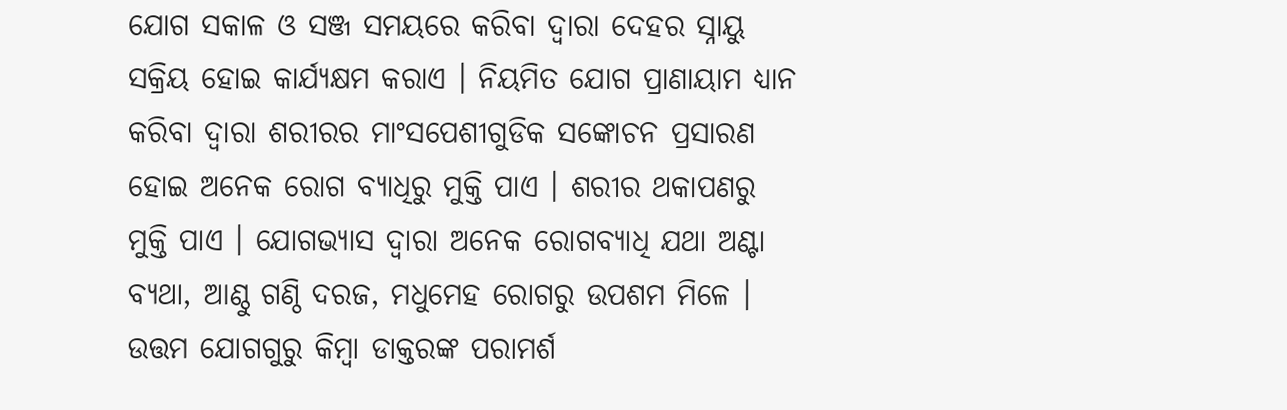ଯୋଗ ସକାଳ ଓ ସଞ୍ଜ ସମୟରେ କରିବା ଦ୍ୱାରା ଦେହର ସ୍ନାୟୁ ସକ୍ରିୟ ହୋଇ କାର୍ଯ୍ୟକ୍ଷମ କରାଏ । ନିୟମିତ ଯୋଗ ପ୍ରାଣାୟାମ ଧ୍ୟାନ କରିବା ଦ୍ୱାରା ଶରୀରର ମାଂସପେଶୀଗୁଡିକ ସଙ୍କୋଚନ ପ୍ରସାରଣ ହୋଇ ଅନେକ ରୋଗ ବ୍ୟାଧିରୁ ମୁକ୍ତି ପାଏ । ଶରୀର ଥକାପଣରୁ ମୁକ୍ତି ପାଏ । ଯୋଗଭ୍ୟାସ ଦ୍ୱାରା ଅନେକ ରୋଗବ୍ୟାଧି ଯଥା ଅଣ୍ଟା ବ୍ୟଥା, ଆଣ୍ଠୁ ଗଣ୍ଠି ଦରଜ, ମଧୁମେହ ରୋଗରୁ ଉପଶମ ମିଳେ । ଉତ୍ତମ ଯୋଗଗୁରୁ କିମ୍ବା ଡାକ୍ତରଙ୍କ ପରାମର୍ଶ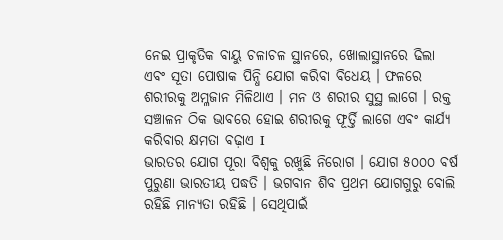ନେଇ ପ୍ରାକୃତିକ ବାୟୁ ଚଳାଚଳ ସ୍ଥାନରେ, ଖୋଲାସ୍ଥାନରେ ଢିଲା ଏବଂ ସୂତା ପୋଷାକ ପିନ୍ଧି ଯୋଗ କରିବା ବିଧେୟ । ଫଳରେ ଶରୀରକୁ ଅମ୍ଳଜାନ ମିଳିଥାଏ । ମନ ଓ ଶରୀର ସୁସ୍ଥ ଲାଗେ । ରକ୍ତ ସଞ୍ଚାଳନ ଠିକ ଭାବରେ ହୋଇ ଶରୀରକୁ ଫୂର୍ତ୍ତି ଲାଗେ ଏବଂ କାର୍ଯ୍ୟ କରିବାର କ୍ଷମତା ବଢ଼ାଏ I
ଭାରତର ଯୋଗ ପୂରା ବିଶ୍ବକୁ ରଖୁଛି ନିରୋଗ । ଯୋଗ ୫୦୦୦ ବର୍ଷ ପୁରୁଣା ଭାରତୀୟ ପଦ୍ଧତି । ଭଗବାନ ଶିବ ପ୍ରଥମ ଯୋଗଗୁରୁ ବୋଲି ରହିଛି ମାନ୍ୟତା ରହିଛି । ସେଥିପାଇଁ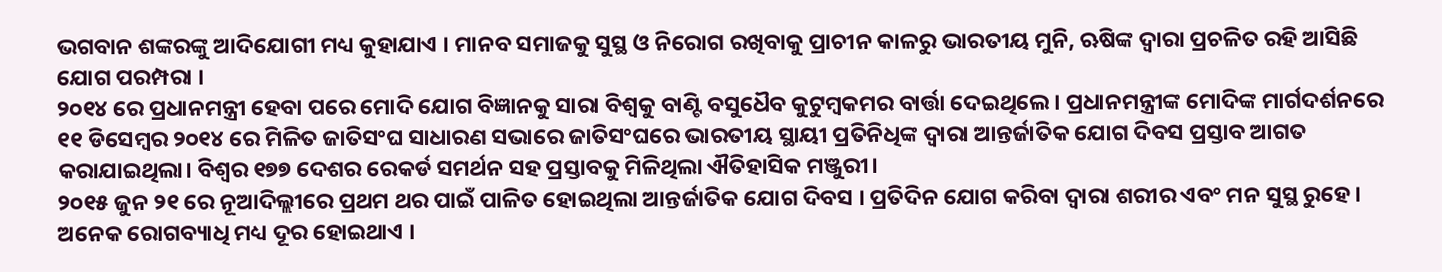ଭଗବାନ ଶଙ୍କରଙ୍କୁ ଆଦିଯୋଗୀ ମଧ୍ୟ କୁହାଯାଏ । ମାନବ ସମାଜକୁ ସୁସ୍ଥ ଓ ନିରୋଗ ରଖିବାକୁ ପ୍ରାଚୀନ କାଳରୁ ଭାରତୀୟ ମୁନି, ଋଷିଙ୍କ ଦ୍ବାରା ପ୍ରଚଳିତ ରହି ଆସିଛି ଯୋଗ ପରମ୍ପରା ।
୨୦୧୪ ରେ ପ୍ରଧାନମନ୍ତ୍ରୀ ହେବା ପରେ ମୋଦି ଯୋଗ ବିଜ୍ଞାନକୁ ସାରା ବିଶ୍ବକୁ ବାଣ୍ଟି ବସୁଧୈବ କୁଟୁମ୍ବକମର ବାର୍ତ୍ତା ଦେଇଥିଲେ । ପ୍ରଧାନମନ୍ତ୍ରୀଙ୍କ ମୋଦିଙ୍କ ମାର୍ଗଦର୍ଶନରେ ୧୧ ଡିସେମ୍ବର ୨୦୧୪ ରେ ମିଳିତ ଜାତିସଂଘ ସାଧାରଣ ସଭାରେ ଜାତିସଂଘରେ ଭାରତୀୟ ସ୍ଥାୟୀ ପ୍ରତିନିଧିଙ୍କ ଦ୍ବାରା ଆନ୍ତର୍ଜାତିକ ଯୋଗ ଦିବସ ପ୍ରସ୍ତାବ ଆଗତ କରାଯାଇଥିଲା। ବିଶ୍ବର ୧୭୭ ଦେଶର ରେକର୍ଡ ସମର୍ଥନ ସହ ପ୍ରସ୍ତାବକୁ ମିଳିଥିଲା ଐତିହାସିକ ମଞ୍ଜୁରୀ।
୨୦୧୫ ଜୁନ ୨୧ ରେ ନୂଆଦିଲ୍ଲୀରେ ପ୍ରଥମ ଥର ପାଇଁ ପାଳିତ ହୋଇଥିଲା ଆନ୍ତର୍ଜାତିକ ଯୋଗ ଦିବସ । ପ୍ରତିଦିନ ଯୋଗ କରିବା ଦ୍ବାରା ଶରୀର ଏବଂ ମନ ସୁସ୍ଥ ରୁହେ । ଅନେକ ରୋଗବ୍ୟାଧି ମଧ୍ୟ ଦୂର ହୋଇଥାଏ ।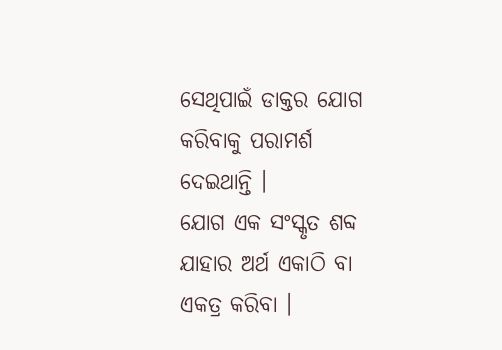ସେଥିପାଇଁ ଡାକ୍ତର ଯୋଗ କରିବାକୁ ପରାମର୍ଶ ଦେଇଥାନ୍ତି ।
ଯୋଗ ଏକ ସଂସ୍କୃତ ଶବ୍ଦ ଯାହାର ଅର୍ଥ ଏକାଠି ବା ଏକତ୍ର କରିବା ।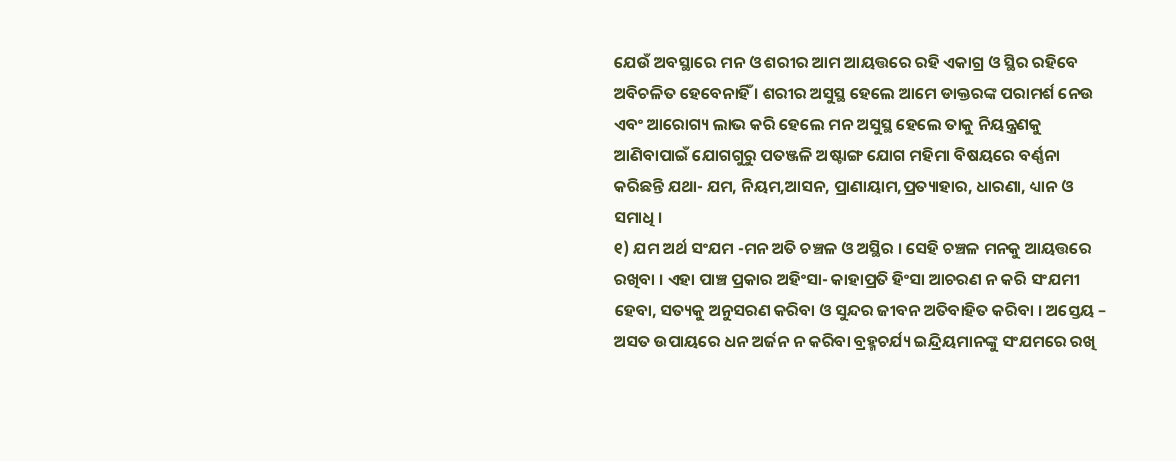ଯେଉଁ ଅବସ୍ଥାରେ ମନ ଓ ଶରୀର ଆମ ଆୟତ୍ତରେ ରହି ଏକାଗ୍ର ଓ ସ୍ଥିର ରହିବେ ଅବିଚଳିତ ହେବେନାହିଁ । ଶରୀର ଅସୁସ୍ଥ ହେଲେ ଆମେ ଡାକ୍ତରଙ୍କ ପରାମର୍ଶ ନେଉ ଏବଂ ଆରୋଗ୍ୟ ଲାଭ କରି ହେଲେ ମନ ଅସୁସ୍ଥ ହେଲେ ତାକୁ ନିୟନ୍ତ୍ରଣକୁ ଆଣିବାପାଇଁ ଯୋଗଗୁରୁ ପତଞ୍ଜଳି ଅଷ୍ଟାଙ୍ଗ ଯୋଗ ମହିମା ବିଷୟରେ ବର୍ଣ୍ଣନା କରିଛନ୍ତି ଯଥା- ଯମ, ନିୟମ,ଆସନ, ପ୍ରାଣାୟାମ,ପ୍ରତ୍ୟାହାର, ଧାରଣା, ଧ୍ୟାନ ଓ ସମାଧି ।
୧) ଯମ ଅର୍ଥ ସଂଯମ -ମନ ଅତି ଚଞ୍ଚଳ ଓ ଅସ୍ଥିର । ସେହି ଚଞ୍ଚଳ ମନକୁ ଆୟତ୍ତରେ ରଖିବା । ଏହା ପାଞ୍ଚ ପ୍ରକାର ଅହିଂସା- କାହାପ୍ରତି ହିଂସା ଆଚରଣ ନ କରି ସଂଯମୀ ହେବା, ସତ୍ୟକୁ ଅନୁସରଣ କରିବା ଓ ସୁନ୍ଦର ଜୀବନ ଅତିବାହିତ କରିବା । ଅସ୍ତେୟ – ଅସତ ଉପାୟରେ ଧନ ଅର୍ଜନ ନ କରିବା ବ୍ରହ୍ମଚର୍ଯ୍ୟ ଇନ୍ଦ୍ରିୟମାନଙ୍କୁ ସଂଯମରେ ରଖି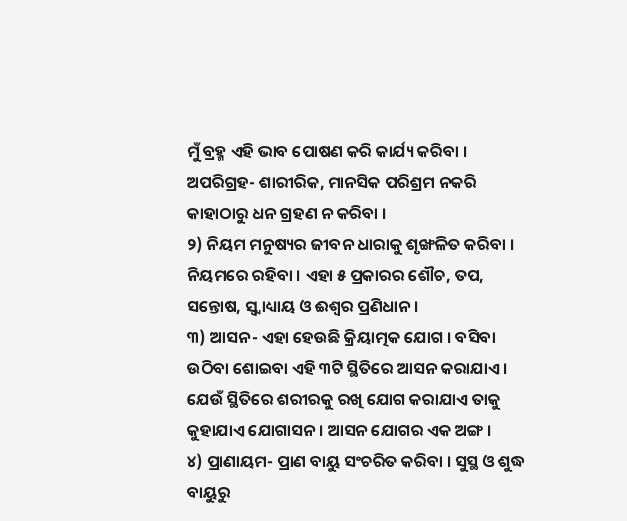ମୁଁ ବ୍ରହ୍ମ ଏହି ଭାବ ପୋଷଣ କରି କାର୍ଯ୍ୟ କରିବା । ଅପରିଗ୍ରହ- ଶାରୀରିକ, ମାନସିକ ପରିଶ୍ରମ ନକରି କାହାଠାରୁ ଧନ ଗ୍ରହଣ ନ କରିବା ।
୨) ନିୟମ ମନୁଷ୍ୟର ଜୀବନ ଧାରାକୁ ଶୃଙ୍ଖଳିତ କରିବା । ନିୟମରେ ରହିବା । ଏହା ୫ ପ୍ରକାରର ଶୌଚ, ତପ, ସନ୍ତୋଷ, ସ୍ୱ୍ୱାଧ୍ୟାୟ ଓ ଈଶ୍ୱର ପ୍ରଣିଧାନ ।
୩) ଆସନ- ଏହା ହେଉଛି କ୍ରିୟାତ୍ମକ ଯୋଗ । ବସିବା ଉଠିବା ଶୋଇବା ଏହି ୩ଟି ସ୍ଥିତିରେ ଆସନ କରାଯାଏ । ଯେଉଁ ସ୍ଥିତିରେ ଶରୀରକୁ ରଖି ଯୋଗ କରାଯାଏ ତାକୁ କୁହାଯାଏ ଯୋଗାସନ । ଆସନ ଯୋଗର ଏକ ଅଙ୍ଗ ।
୪) ପ୍ରାଣାୟମ- ପ୍ରାଣ ବାୟୁ ସଂଚରିତ କରିବା । ସୁସ୍ଥ ଓ ଶୁଦ୍ଧ ବାୟୁରୁ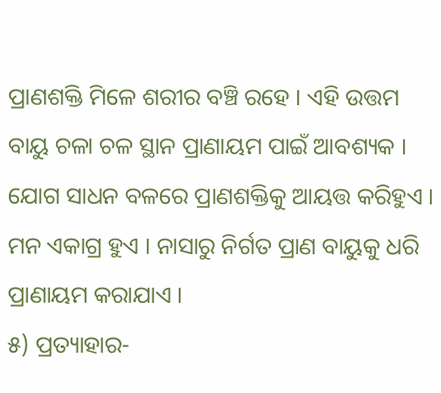ପ୍ରାଣଶକ୍ତି ମିଳେ ଶରୀର ବଞ୍ଚି ରହେ । ଏହି ଉତ୍ତମ ବାୟୁ ଚଳା ଚଳ ସ୍ଥାନ ପ୍ରାଣାୟମ ପାଇଁ ଆବଶ୍ୟକ । ଯୋଗ ସାଧନ ବଳରେ ପ୍ରାଣଶକ୍ତିକୁ ଆୟତ୍ତ କରିହୁଏ । ମନ ଏକାଗ୍ର ହୁଏ । ନାସାରୁ ନିର୍ଗତ ପ୍ରାଣ ବାୟୁକୁ ଧରି ପ୍ରାଣାୟମ କରାଯାଏ ।
୫) ପ୍ରତ୍ୟାହାର-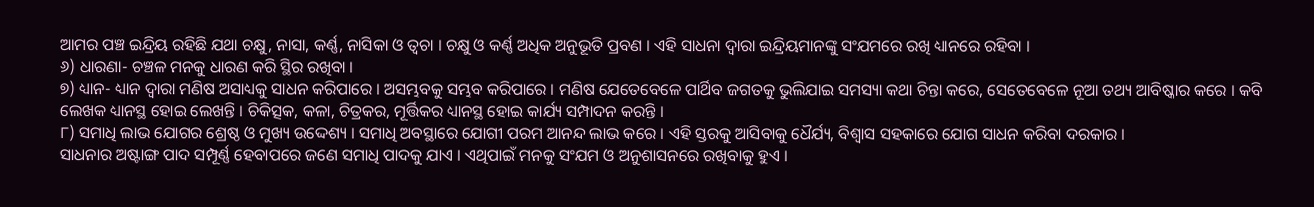ଆମର ପଞ୍ଚ ଇନ୍ଦ୍ରିୟ ରହିଛି ଯଥା ଚକ୍ଷୁ, ନାସା, କର୍ଣ୍ଣ, ନାସିକା ଓ ତ୍ୱଚା । ଚକ୍ଷୁ ଓ କର୍ଣ୍ଣ ଅଧିକ ଅନୁଭୂତି ପ୍ରବଣ । ଏହି ସାଧନା ଦ୍ୱାରା ଇନ୍ଦ୍ରିୟମାନଙ୍କୁ ସଂଯମରେ ରଖି ଧ୍ୟାନରେ ରହିବା ।
୬) ଧାରଣା- ଚଞ୍ଚଳ ମନକୁ ଧାରଣ କରି ସ୍ଥିର ରଖିବା ।
୭) ଧ୍ୟାନ- ଧ୍ୟାନ ଦ୍ୱାରା ମଣିଷ ଅସାଧ୍ୟକୁ ସାଧନ କରିପାରେ । ଅସମ୍ଭବକୁ ସମ୍ଭବ କରିପାରେ । ମଣିଷ ଯେତେବେଳେ ପାର୍ଥିବ ଜଗତକୁ ଭୁଲିଯାଇ ସମସ୍ୟା କଥା ଚିନ୍ତା କରେ, ସେତେବେଳେ ନୂଆ ତଥ୍ୟ ଆବିଷ୍କାର କରେ । କବି ଲେଖକ ଧ୍ୟାନସ୍ଥ ହୋଇ ଲେଖନ୍ତି । ଚିକିତ୍ସକ, କଳା, ଚିତ୍ରକର, ମୂର୍ତ୍ତିକର ଧ୍ୟାନସ୍ଥ ହୋଇ କାର୍ଯ୍ୟ ସମ୍ପାଦନ କରନ୍ତି ।
୮) ସମାଧି ଲାଭ ଯୋଗର ଶ୍ରେଷ୍ଠ ଓ ମୁଖ୍ୟ ଉଦ୍ଦେଶ୍ୟ । ସମାଧି ଅବସ୍ଥାରେ ଯୋଗୀ ପରମ ଆନନ୍ଦ ଲାଭ କରେ । ଏହି ସ୍ତରକୁ ଆସିବାକୁ ଧୈର୍ଯ୍ୟ, ବିଶ୍ୱାସ ସହକାରେ ଯୋଗ ସାଧନ କରିବା ଦରକାର ।
ସାଧନାର ଅଷ୍ଟାଙ୍ଗ ପାଦ ସମ୍ପୂର୍ଣ୍ଣ ହେବାପରେ ଜଣେ ସମାଧି ପାଦକୁ ଯାଏ । ଏଥିପାଇଁ ମନକୁ ସଂଯମ ଓ ଅନୁଶାସନରେ ରଖିବାକୁ ହୁଏ ।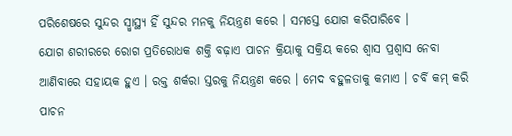ପରିଶେଷରେ ସୁନ୍ଦର ସ୍ୱ୍ୱାସ୍ଥ୍ୟ ହିଁ ସୁନ୍ଦର ମନକୁ ନିୟନ୍ତ୍ରଣ କରେ । ସମସ୍ତେ ଯୋଗ କରିପାରିବେ ।
ଯୋଗ ଶରୀରରେ ରୋଗ ପ୍ରତିରୋଧକ ଶକ୍ତି ବଢ଼ାଏ ପାଚନ କ୍ରିୟାକୁ ସକ୍ରିୟ କରେ ଶ୍ୱାସ ପ୍ରଶ୍ୱାସ ନେବା ଆଣିବାରେ ସହାୟକ ହୁଏ । ରକ୍ତ ଶର୍କରା ସ୍ତରକୁ ନିୟନ୍ତ୍ରଣ କରେ । ମେଦ ବହୁଳତାକୁ କମାଏ । ଚର୍ବି କମ୍ କରି ପାଚନ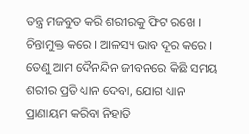ତନ୍ତ୍ର ମଜବୁତ କରି ଶରୀରକୁ ଫିଟ ରଖେ । ଚିନ୍ତାମୁକ୍ତ କରେ । ଆଳସ୍ୟ ଭାବ ଦୂର କରେ । ତେଣୁ ଆମ ଦୈନନ୍ଦିନ ଜୀବନରେ କିଛି ସମୟ ଶରୀର ପ୍ରତି ଧ୍ୟାନ ଦେବା, ଯୋଗ ଧ୍ୟାନ ପ୍ରାଣାୟମ କରିବା ନିହାତି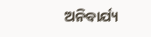ଅନିବାର୍ଯ୍ୟ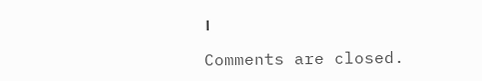।

Comments are closed.